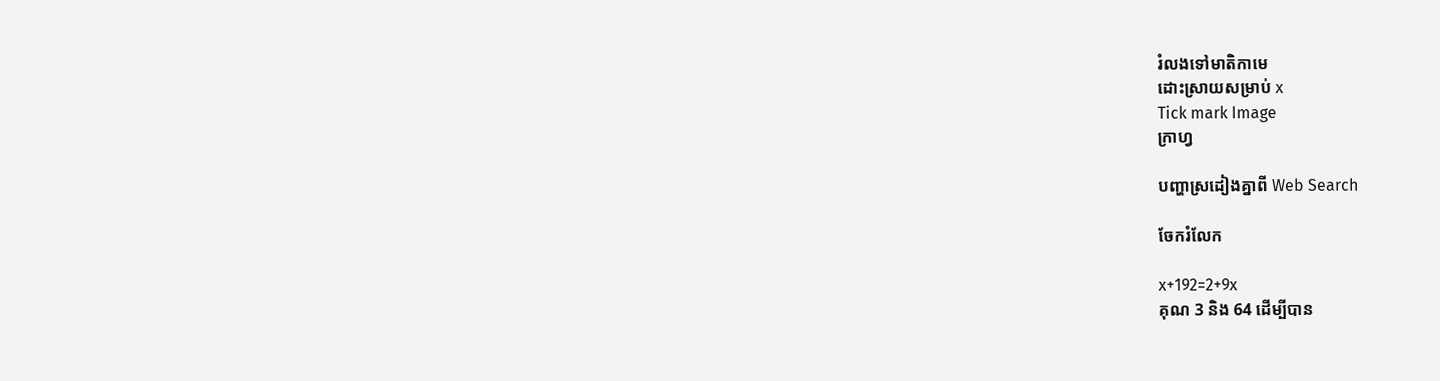រំលងទៅមាតិកាមេ
ដោះស្រាយសម្រាប់ x
Tick mark Image
ក្រាហ្វ

បញ្ហាស្រដៀងគ្នាពី Web Search

ចែករំលែក

x+192=2+9x
គុណ 3 និង 64 ដើម្បីបាន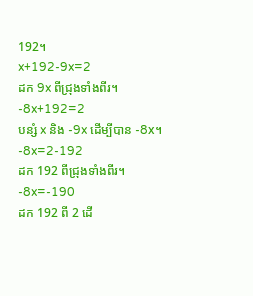192។
x+192-9x=2
ដក 9x ពីជ្រុងទាំងពីរ។
-8x+192=2
បន្សំ x និង -9x ដើម្បីបាន -8x។
-8x=2-192
ដក 192 ពីជ្រុងទាំងពីរ។
-8x=-190
ដក 192 ពី 2 ដើ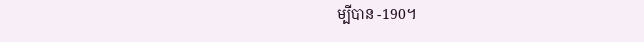ម្បីបាន -190។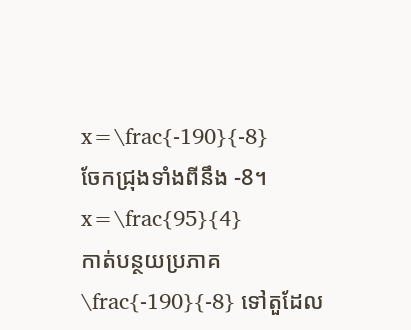x=\frac{-190}{-8}
ចែកជ្រុងទាំងពីនឹង -8។
x=\frac{95}{4}
កាត់បន្ថយប្រភាគ \frac{-190}{-8} ទៅតួដែល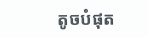តូចបំផុត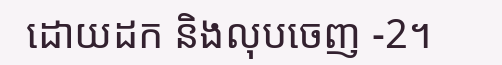ដោយដក និងលុបចេញ -2។